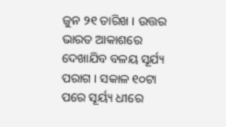ଜୁନ ୨୧ ତାରିଖ । ଉତ୍ତର ଭାରତ ଆକାଶରେ ଦେଖାଯିବ ବଳୟ ସୂର୍ଯ୍ୟ ପରାଗ । ସକାଳ ୧୦ଟା ପରେ ସୂର୍ୟ୍ୟ ଧୀରେ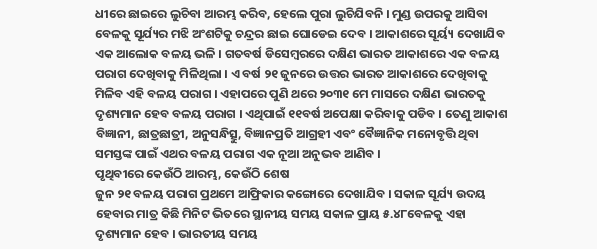ଧୀରେ ଛାଇରେ ଲୁଚିବା ଆରମ୍ଭ କରିବ, ହେଲେ ପୁରା ଲୁଚିଯିବନି । ମୁଣ୍ଡ ଉପରକୁ ଆସିବା ବେଳକୁ ସୂର୍ଯ୍ୟର ମଝି ଅଂଶଟିକୁ ଚନ୍ଦ୍ରର ଛାଇ ଘୋଡେଇ ଦେବ । ଆକାଶରେ ସୂର୍ୟ୍ୟ ଦେଖାଯିବ ଏକ ଆଲୋକ ବଳୟ ଭଳି । ଗତବର୍ଷ ଡିସେମ୍ବରରେ ଦକ୍ଷିଣ ଭାରତ ଆକାଶରେ ଏକ ବଳୟ ପରାଗ ଦେଖିବାକୁ ମିଳିଥିଲା । ଏ ବର୍ଷ ୨୧ ଜୁନରେ ଉତ୍ତର ଭାରତ ଆକାଶରେ ଦେଖିବାକୁ ମିଳିବ ଏହି ବଳୟ ପରାଗ । ଏହାପରେ ପୁଣି ଥରେ ୨୦୩୧ ମେ ମାସରେ ଦକ୍ଷିଣ ଭାରତକୁ ଦୃଶ୍ୟମାନ ହେବ ବଳୟ ପରାଗ । ଏଥିପାଇଁ ୧୧ବର୍ଷ ଅପେକ୍ଷା କରିବାକୁ ପଡିବ । ତେଣୁ ଆକାଶ ବିଜ୍ଞାନୀ, ଛାତ୍ରଛାତ୍ରୀ, ଅନୁସନ୍ଧିତ୍ସୁ, ବିଜ୍ଞାନପ୍ରତି ଆଗ୍ରହୀ ଏବଂ ବୈଜ୍ଞାନିକ ମନୋବୃତ୍ତି ଥିବା ସମସ୍ତଙ୍କ ପାଇଁ ଏଥର ବଳୟ ପରାଗ ଏକ ନୂଆ ଅନୁଭବ ଆଣିବ ।
ପୃଥିବୀରେ କେଉଁଠି ଆରମ୍ଭ, କେଉଁଠି ଶେଷ
ଜୁନ ୨୧ ବଳୟ ପରାଗ ପ୍ରଥମେ ଆଫ୍ରିକାର କଙ୍ଗୋରେ ଦେଖାଯିବ । ସକାଳ ସୂର୍ଯ୍ୟ ଉଦୟ ହେବାର ମାତ୍ର କିଛି ମିନିଟ ଭିତରେ ସ୍ଥାନୀୟ ସମୟ ସକାଳ ପ୍ରାୟ ୫.୪୮ବେଳକୁ ଏହା ଦୃଶ୍ୟମାନ ହେବ । ଭାରତୀୟ ସମୟ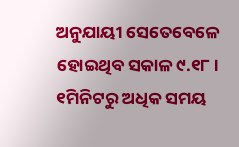ଅନୁଯାୟୀ ସେତେବେଳେ ହୋଇଥିବ ସକାଳ ୯.୧୮ । ୧ମିନିଟରୁ ଅଧିକ ସମୟ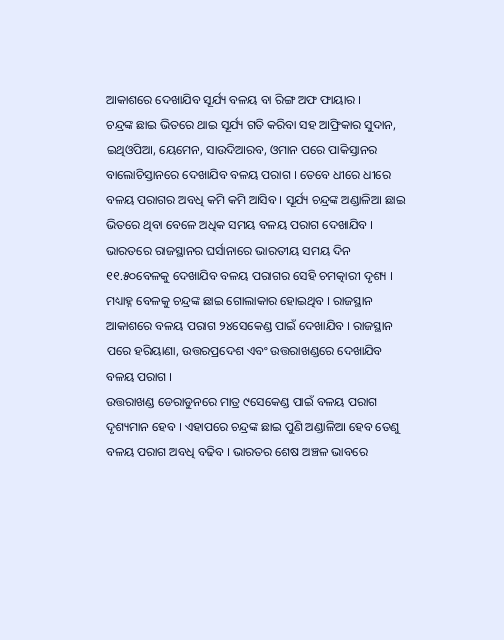ଆକାଶରେ ଦେଖାଯିବ ସୂର୍ଯ୍ୟ ବଳୟ ବା ରିଙ୍ଗ ଅଫ ଫାୟାର ।
ଚନ୍ଦ୍ରଙ୍କ ଛାଇ ଭିତରେ ଥାଇ ସୂର୍ଯ୍ୟ ଗତି କରିବା ସହ ଆଫ୍ରିକାର ସୁଦାନ, ଇଥିଓପିଆ, ୟେମେନ, ସାଉଦିଆରବ, ଓମାନ ପରେ ପାକିସ୍ତାନର ବାଲୋଚିସ୍ତାନରେ ଦେଖାଯିବ ବଳୟ ପରାଗ । ତେବେ ଧୀରେ ଧୀରେ ବଳୟ ପରାଗର ଅବଧି କମି କମି ଆସିବ । ସୂର୍ଯ୍ୟ ଚନ୍ଦ୍ରଙ୍କ ଅଣ୍ଡାଳିଆ ଛାଇ ଭିତରେ ଥିବା ବେଳେ ଅଧିକ ସମୟ ବଳୟ ପରାଗ ଦେଖାଯିବ । ଭାରତରେ ରାଜସ୍ଥାନର ଘର୍ସାନାରେ ଭାରତୀୟ ସମୟ ଦିନ ୧୧.୫୦ବେଳକୁ ଦେଖାଯିବ ବଳୟ ପରାଗର ସେହି ଚମତ୍କାରୀ ଦୃଶ୍ୟ । ମଧ୍ୟାହ୍ନ ବେଳକୁ ଚନ୍ଦ୍ରଙ୍କ ଛାଇ ଗୋଲାକାର ହୋଇଥିବ । ରାଜସ୍ଥାନ ଆକାଶରେ ବଳୟ ପରାଗ ୨୪ସେକେଣ୍ଡ ପାଇଁ ଦେଖାଯିବ । ରାଜସ୍ଥାନ ପରେ ହରିୟାଣା, ଉତ୍ତରପ୍ରଦେଶ ଏବଂ ଉତ୍ତରାଖଣ୍ଡରେ ଦେଖାଯିବ ବଳୟ ପରାଗ ।
ଉତ୍ତରାଖଣ୍ଡ ଡେରାଡୁନରେ ମାତ୍ର ୯ସେକେଣ୍ଡ ପାଇଁ ବଳୟ ପରାଗ ଦୃଶ୍ୟମାନ ହେବ । ଏହାପରେ ଚନ୍ଦ୍ରଙ୍କ ଛାଇ ପୁଣି ଅଣ୍ଡାଳିଆ ହେବ ତେଣୁ ବଳୟ ପରାଗ ଅବଧି ବଢିବ । ଭାରତର ଶେଷ ଅଞ୍ଚଳ ଭାବରେ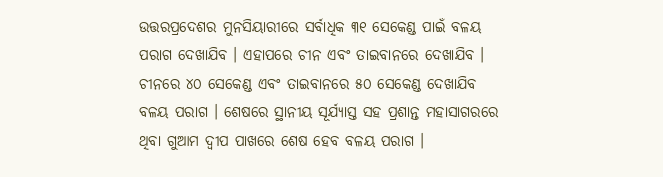ଉତ୍ତରପ୍ରଦେଶର ମୁନସିୟାରୀରେ ସର୍ବାଧିକ ୩୧ ସେକେଣ୍ଡ ପାଇଁ ବଳୟ ପରାଗ ଦେଖାଯିବ । ଏହାପରେ ଚୀନ ଏବଂ ତାଇବାନରେ ଦେଖାଯିବ । ଚୀନରେ ୪୦ ସେକେଣ୍ଡ ଏବଂ ତାଇବାନରେ ୫୦ ସେକେଣ୍ଡ ଦେଖାଯିବ ବଳୟ ପରାଗ । ଶେଷରେ ସ୍ଥାନୀୟ ସୂର୍ଯ୍ୟାସ୍ତ ସହ ପ୍ରଶାନ୍ତ ମହାସାଗରରେ ଥିବା ଗୁଆମ ଦ୍ୱୀପ ପାଖରେ ଶେଷ ହେବ ବଳୟ ପରାଗ ।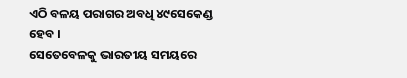ଏଠି ବଳୟ ପରାଗର ଅବଧି ୪୯ସେକେଣ୍ଡ ହେବ ।
ସେତେବେଳକୁ ଭାରତୀୟ ସମୟରେ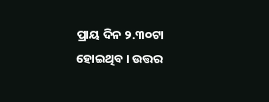ପ୍ରାୟ ଦିନ ୨.୩୦ଟା ହୋଇଥିବ । ଉତ୍ତର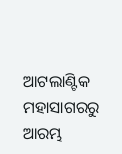ଆଟଲାଣ୍ଟିକ ମହାସାଗରରୁ ଆରମ୍ଭ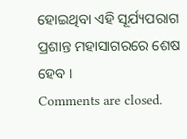ହୋଇଥିବା ଏହି ସୂର୍ଯ୍ୟପରାଗ ପ୍ରଶାନ୍ତ ମହାସାଗରରେ ଶେଷ ହେବ ।
Comments are closed.